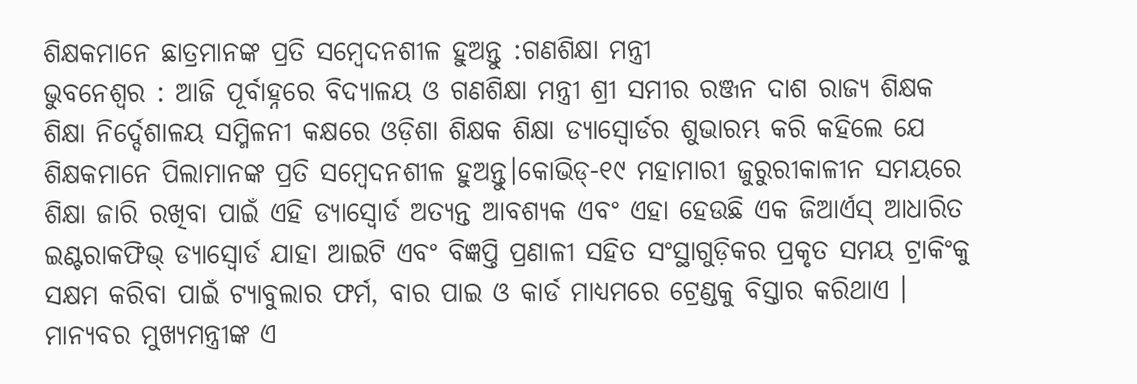ଶିକ୍ଷକମାନେ ଛାତ୍ରମାନଙ୍କ ପ୍ରତି ସମ୍ବେଦନଶୀଳ ହୁଅନ୍ତୁ :ଗଣଶିକ୍ଷା ମନ୍ତ୍ରୀ
ଭୁବନେଶ୍ୱର : ଆଜି ପୂର୍ବାହ୍ନରେ ବିଦ୍ୟାଳୟ ଓ ଗଣଶିକ୍ଷା ମନ୍ତ୍ରୀ ଶ୍ରୀ ସମୀର ରଞ୍ଜନ ଦାଶ ରାଜ୍ୟ ଶିକ୍ଷକ ଶିକ୍ଷା ନିର୍ଦ୍ଦେଶାଳୟ ସମ୍ମିଳନୀ କକ୍ଷରେ ଓଡ଼ିଶା ଶିକ୍ଷକ ଶିକ୍ଷା ଡ୍ୟାସ୍ବୋର୍ଡର ଶୁଭାରମ୍ଭ କରି କହିଲେ ଯେ ଶିକ୍ଷକମାନେ ପିଲାମାନଙ୍କ ପ୍ରତି ସମ୍ବେଦନଶୀଳ ହୁଅନ୍ତୁ।କୋଭିଡ୍-୧୯ ମହାମାରୀ ଜୁରୁରୀକାଳୀନ ସମୟରେ ଶିକ୍ଷା ଜାରି ରଖିବା ପାଇଁ ଏହି ଡ୍ୟାସ୍ବୋର୍ଡ ଅତ୍ୟନ୍ତ ଆବଶ୍ୟକ ଏବଂ ଏହା ହେଉଛି ଏକ ଜିଆର୍ଏସ୍ ଆଧାରିତ ଇଣ୍ଟରାକଫିଭ୍ ଡ୍ୟାସ୍ବୋର୍ଡ ଯାହା ଆଇଟି ଏବଂ ବିଜ୍ଞପ୍ତି ପ୍ରଣାଳୀ ସହିତ ସଂସ୍ଥାଗୁଡ଼ିକର ପ୍ରକୃତ ସମୟ ଟ୍ରାକିଂକୁ ସକ୍ଷମ କରିବା ପାଇଁ ଟ୍ୟାବୁଲାର ଫର୍ମ, ବାର ପାଇ ଓ କାର୍ଡ ମାଧ୍ୟମରେ ଟ୍ରେଣ୍ଡକୁ ବିସ୍ତାର କରିଥାଏ ।
ମାନ୍ୟବର ମୁଖ୍ୟମନ୍ତ୍ରୀଙ୍କ ଏ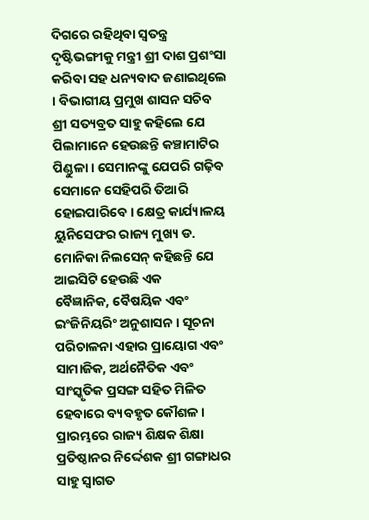ଦିଗରେ ରହିଥିବା ସ୍ୱତନ୍ତ୍ର ଦୃଷ୍ଟିଭଙ୍ଗୀକୁ ମନ୍ତ୍ରୀ ଶ୍ରୀ ଦାଶ ପ୍ରଶଂସା କରିବା ସହ ଧନ୍ୟବାଦ ଜଣାଇଥିଲେ । ବିଭାଗୀୟ ପ୍ରମୁଖ ଶାସନ ସଚିବ ଶ୍ରୀ ସତ୍ୟବ୍ରତ ସାହୁ କହିଲେ ଯେ ପିଲାମାନେ ହେଉଛନ୍ତି କଞ୍ଚାମାଟିର ପିଣ୍ଡୁଳା । ସେମାନଙ୍କୁ ଯେପରି ଗଢ଼ିବ ସେମାନେ ସେହିପରି ତିଆରି ହୋଇପାରିବେ। କ୍ଷେତ୍ର କାର୍ଯ୍ୟାଳୟ ୟୁନିସେଫର ରାଜ୍ୟ ମୁଖ୍ୟ ଡ. ମୋନିକା ନିଲସେନ୍ କହିଛନ୍ତି ଯେ ଆଇସିଟି ହେଉଛି ଏକ
ବୈଜ୍ଞାନିକ, ବୈଷୟିକ ଏବଂ ଇଂଜିନିୟରିଂ ଅନୁଶାସନ । ସୂଚନା ପରିଚାଳନା ଏହାର ପ୍ରାୟୋଗ ଏବଂ ସାମାଜିକ, ଅର୍ଥନୈତିକ ଏବଂ ସାଂସ୍କୃତିକ ପ୍ରସଙ୍ଗ ସହିତ ମିଳିତ ହେବାରେ ବ୍ୟବହୃତ କୌଶଳ। ପ୍ରାରମ୍ଭରେ ରାଜ୍ୟ ଶିକ୍ଷକ ଶିକ୍ଷା ପ୍ରତିଷ୍ଠାନର ନିର୍ଦ୍ଦେଶକ ଶ୍ରୀ ଗଙ୍ଗାଧର ସାହୁ ସ୍ୱାଗତ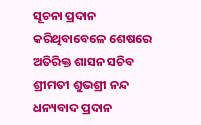ସୂଚନା ପ୍ରଦାନ କରିଥିବାବେଳେ ଶେଷରେ ଅତିରିକ୍ତ ଶାସନ ସଚିବ ଶ୍ରୀମତୀ ଶୁଭଶ୍ରୀ ନନ୍ଦ ଧନ୍ୟବାଦ ପ୍ରଦାନ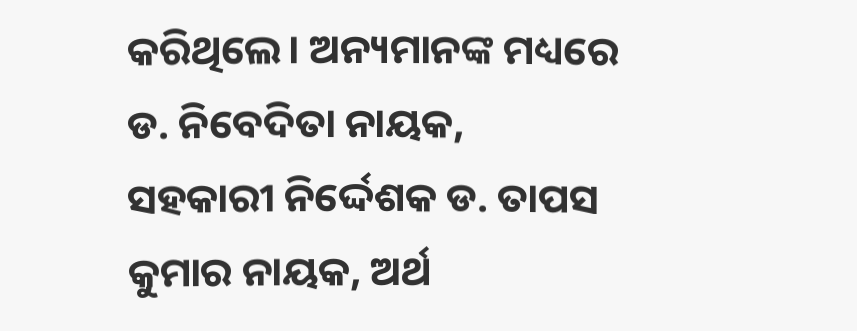କରିଥିଲେ। ଅନ୍ୟମାନଙ୍କ ମଧ୍ୟରେ ଡ. ନିବେଦିତା ନାୟକ, ସହକାରୀ ନିର୍ଦ୍ଦେଶକ ଡ. ତାପସ କୁମାର ନାୟକ, ଅର୍ଥ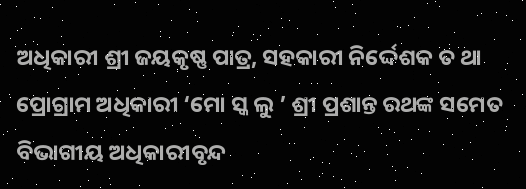ଅଧିକାରୀ ଶ୍ରୀ ଜୟକୃଷ୍ଣ ପାତ୍ର, ସହକାରୀ ନିର୍ଦ୍ଦେଶକ ତ ଥା ପ୍ରୋଗ୍ରାମ ଅଧିକାରୀ ‘ମୋ ସ୍କ ଲୁ ’ ଶ୍ରୀ ପ୍ରଶାନ୍ତ ରଥଙ୍କ ସମେତ ବିଭାଗୀୟ ଅଧିକାରୀବୃନ୍ଦ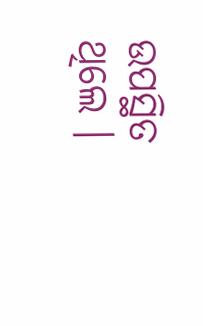ଉପସ୍ଥିତ ଥିଲେ ।